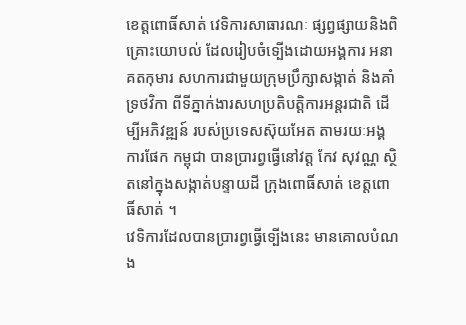ខេត្តពោធិ៍សាត់ វេទិការសាធារណៈ ផ្សព្វផ្សាយនិងពិគ្រោះយោបល់ ដែលរៀបចំទ្បើងដោយអង្គការ អនាគតកុមារ សហការជាមួយក្រុមប្រឹក្សាសង្កាត់ និងគាំទ្រថវិកា ពីទីភ្នាក់ងារសហប្រតិបត្តិការអន្តរជាតិ ដើម្បីអភិវឌ្ឍន៍ របស់ប្រទេសស៊ុយអែត តាមរយៈអង្គការផែក កម្ពុជា បានប្រារព្វធ្វើនៅវត្ត កែវ សុវណ្ណ ស្ថិតនៅក្នុងសង្កាត់បន្ទាយដី ក្រុងពោធិ៍សាត់ ខេត្តពោធិ៍សាត់ ។
វេទិការដែលបានប្រារព្វធ្វើទ្បើងនេះ មានគោលបំណង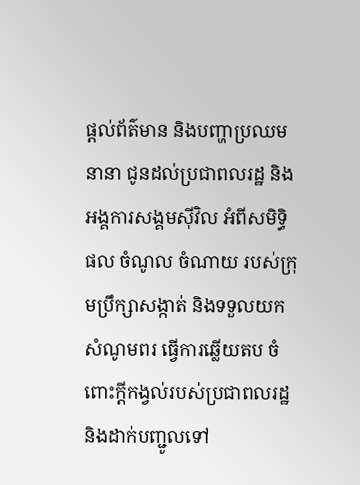ផ្តល់ព័ត៌មាន និងបញ្ហាប្រឈមនានា ជូនដល់ប្រជាពលរដ្ឋ និងអង្គការសង្គមស៊ីវិល អំពីសមិទ្ធិផល ចំណូល ចំណាយ របស់ក្រុមប្រឹក្សាសង្កាត់ និងទទួលយកសំណូមពរ ធើ្វការឆ្លើយតប ចំពោះក្តីកង្វល់របស់ប្រជាពលរដ្ឋ និងដាក់បញ្ជូលទៅ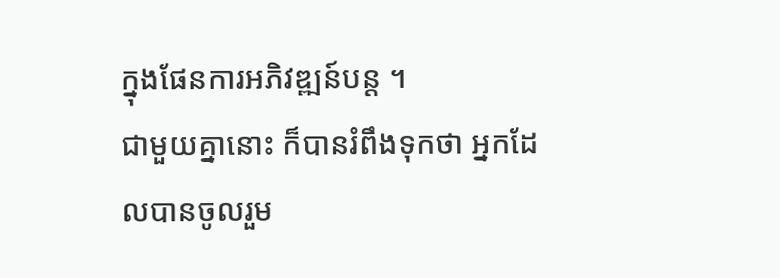ក្នុងផែនការអភិវឌ្ឍន៍បន្ត ។
ជាមួយគ្នានោះ ក៏បានរំពឹងទុកថា អ្នកដែលបានចូលរួម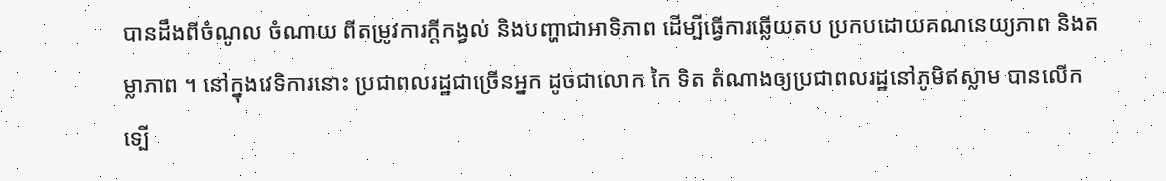បានដឹងពីចំណូល ចំណាយ ពីតម្រូវការក្តីកង្វល់ និងបញ្ហាជាអាទិភាព ដើម្បីធ្វើការឆ្លើយតប ប្រកបដោយគណនេយ្យភាព និងតម្លាភាព ។ នៅក្នុងវេទិការនោះ ប្រជាពលរដ្ឋជាច្រើនអ្នក ដូចជាលោក កៃ ទិត តំណាងឲ្យប្រជាពលរដ្ឋនៅភូមិឥស្លាម បានលើកទ្បើ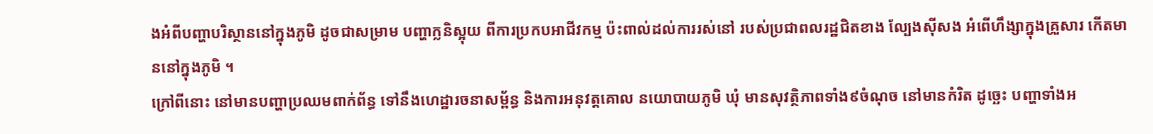ងអំពីបញ្ហាបរិស្ថាននៅក្នុងភូមិ ដូចជាសម្រាម បញ្ហាក្លនិស្អុយ ពីការប្រកបអាជីវកម្ម ប៉ះពាល់ដល់ការរស់នៅ របស់ប្រជាពលរដ្ឋជិតខាង ល្បែងស៊ីសង អំពើហឹង្សាក្នុងគ្រួសារ កើតមាននៅក្នុងភូមិ ។
ក្រៅពីនោះ នៅមានបញ្ហាប្រឈមពាក់ព័ន្ធ ទៅនឹងហេដ្ឋារចនាសម្ព័ន្ធ និងការអនុវត្តគោល នយោបាយភូមិ ឃុំ មានសុវត្ថិភាពទាំង៩ចំណុច នៅមានកំរិត ដូច្ឆេះ បញ្ហាទាំងអ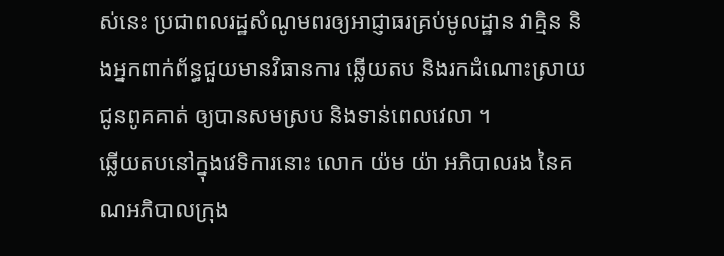ស់នេះ ប្រជាពលរដ្ឋសំណូមពរឲ្យអាជ្ញាធរគ្រប់មូលដ្ឋាន វាគ្មិន និងអ្នកពាក់ព័ន្ធជួយមានវិធានការ ឆ្លើយតប និងរកដំណោះស្រាយជូនពូគគាត់ ឲ្យបានសមស្រប និងទាន់ពេលវេលា ។
ឆ្លើយតបនៅក្នុងវេទិការនោះ លោក យ៉ម យ៉ា អភិបាលរង នៃគណអភិបាលក្រុង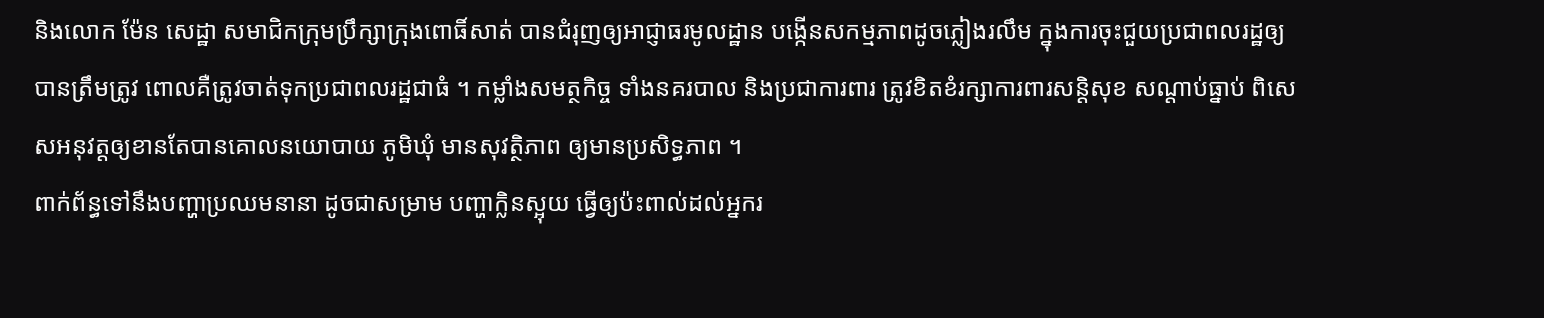និងលោក ម៉ែន សេដ្ឋា សមាជិកក្រុមប្រឹក្សាក្រុងពោធិ៍សាត់ បានជំរុញឲ្យអាជ្ញាធរមូលដ្ឋាន បង្កើនសកម្មភាពដូចភ្លៀងរលឹម ក្នុងការចុះជួយប្រជាពលរដ្ឋឲ្យបានត្រឹមត្រូវ ពោលគឺត្រូវចាត់ទុកប្រជាពលរដ្ឋជាធំ ។ កម្លាំងសមត្ថកិច្ច ទាំងនគរបាល និងប្រជាការពារ ត្រូវខិតខំរក្សាការពារសន្តិសុខ សណ្តាប់ធ្នាប់ ពិសេសអនុវត្តឲ្យខានតែបានគោលនយោបាយ ភូមិឃុំ មានសុវត្ថិភាព ឲ្យមានប្រសិទ្ធភាព ។
ពាក់ព័ន្ធទៅនឹងបញ្ហាប្រឈមនានា ដូចជាសម្រាម បញ្ហាក្លិនស្អុយ ធ្វើឲ្យប៉ះពាល់ដល់អ្នករ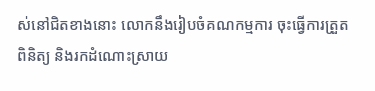ស់នៅជិតខាងនោះ លោកនឹងរៀបចំគណកម្មការ ចុះធ្វើការត្រួតពិនិត្យ និងរកដំណោះស្រាយ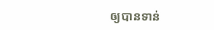ឲ្យបានទាន់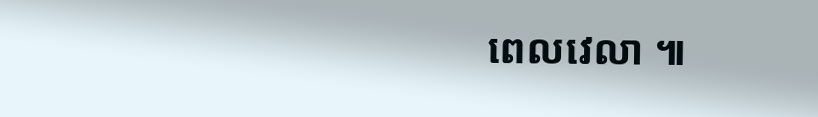ពេលវេលា ៕